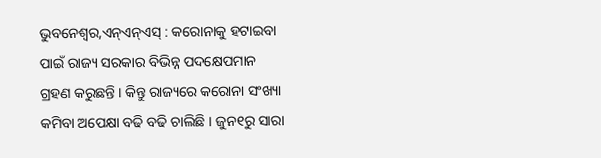ଭୁବନେଶ୍ୱର,ଏନ୍ଏନ୍ଏସ୍ : କରୋନାକୁ ହଟାଇବା ପାଇଁ ରାଜ୍ୟ ସରକାର ବିଭିନ୍ନ ପଦକ୍ଷେପମାନ ଗ୍ରହଣ କରୁଛନ୍ତି । କିନ୍ତୁ ରାଜ୍ୟରେ କରୋନା ସଂଖ୍ୟା କମିବା ଅପେକ୍ଷା ବଢି ବଢି ଚାଲିଛି । ଜୁନ୧ରୁ ସାରା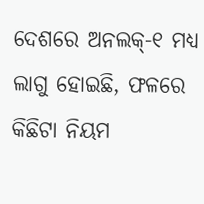ଦେଶରେ ଅନଲକ୍-୧ ମଧ୍ୟ ଲାଗୁ ହୋଇଛି, ଫଳରେ କିଛିଟା ନିୟମ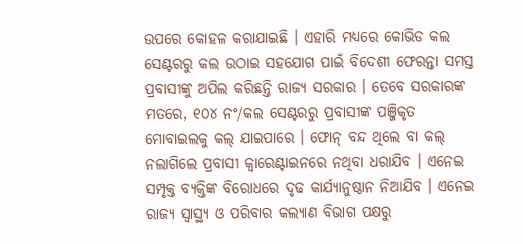ଉପରେ କୋହଳ କରାଯାଇଛି । ଏହାରି ମଧ୍ୟରେ କୋଭିଡ କଲ ସେଣ୍ଟରରୁ କଲ ଉଠାଇ ସହଯୋଗ ପାଇଁ ବିଦେଶୀ ଫେରନ୍ତା ସମସ୍ତ ପ୍ରବାସୀଙ୍କୁ ଅପିଲ କରିଛନ୍ତି ରାଜ୍ୟ ସରକାର । ତେବେ ସରକାରଙ୍କ ମତରେ, ୧୦୪ ନଂ/କଲ ସେଣ୍ଟରରୁ ପ୍ରବାସୀଙ୍କ ପଞ୍ଜିକୃତ ମୋବାଇଲକୁ କଲ୍ ଯାଇପାରେ । ଫୋନ୍ ବନ୍ଦ ଥିଲେ ବା କଲ୍ ନଲାଗିଲେ ପ୍ରବାସୀ କ୍ୱାରେଣ୍ଟାଇନରେ ନଥିବା ଧରାଯିବ । ଏନେଇ ସମ୍ପୃକ୍ତ ବ୍ୟକ୍ତିଙ୍କ ବିରୋଧରେ ଦୃଢ କାର୍ଯ୍ୟାନୁଷ୍ଠାନ ନିଆଯିବ । ଏନେଇ ରାଜ୍ୟ ସ୍ୱାସ୍ଥ୍ୟ ଓ ପରିବାର କଲ୍ୟାଣ ବିଭାଗ ପକ୍ଷରୁ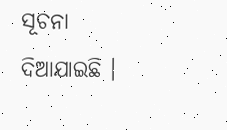ସୂଚନା ଦିଆଯାଇଛି ।